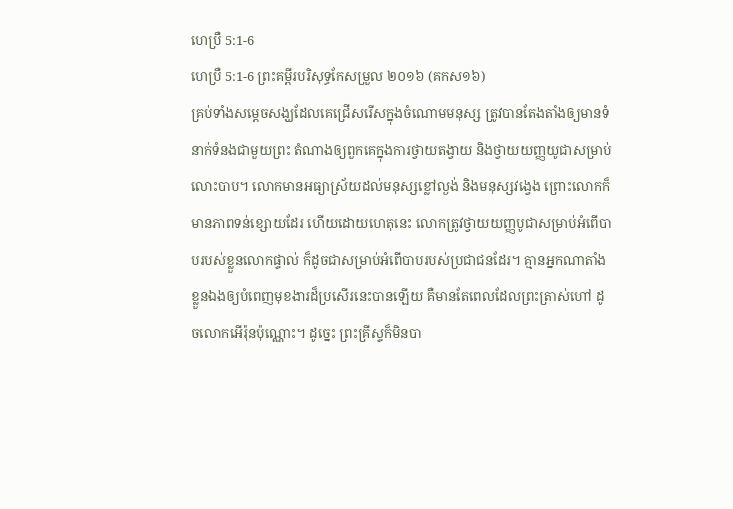ហេប្រឺ 5:1-6
ហេប្រឺ 5:1-6 ព្រះគម្ពីរបរិសុទ្ធកែសម្រួល ២០១៦ (គកស១៦)
គ្រប់ទាំងសម្តេចសង្ឃដែលគេជ្រើសរើសក្នុងចំណោមមនុស្ស ត្រូវបានតែងតាំងឲ្យមានទំនាក់ទំនងជាមួយព្រះ តំណាងឲ្យពួកគេក្នុងការថ្វាយតង្វាយ និងថ្វាយយញ្ញយូជាសម្រាប់លោះបាប។ លោកមានអធ្យាស្រ័យដល់មនុស្សខ្លៅល្ងង់ និងមនុស្សវង្វេង ព្រោះលោកក៏មានភាពទន់ខ្សោយដែរ ហើយដោយហេតុនេះ លោកត្រូវថ្វាយយញ្ញបូជាសម្រាប់អំពើបាបរបស់ខ្លួនលោកផ្ទាល់ ក៏ដូចជាសម្រាប់អំពើបាបរបស់ប្រជាជនដែរ។ គ្មានអ្នកណាតាំងខ្លួនឯងឲ្យបំពេញមុខងារដ៏ប្រសើរនេះបានឡើយ គឺមានតែពេលដែលព្រះត្រាស់ហៅ ដូចលោកអើរ៉ុនប៉ុណ្ណោះ។ ដូច្នេះ ព្រះគ្រីស្ទក៏មិនបា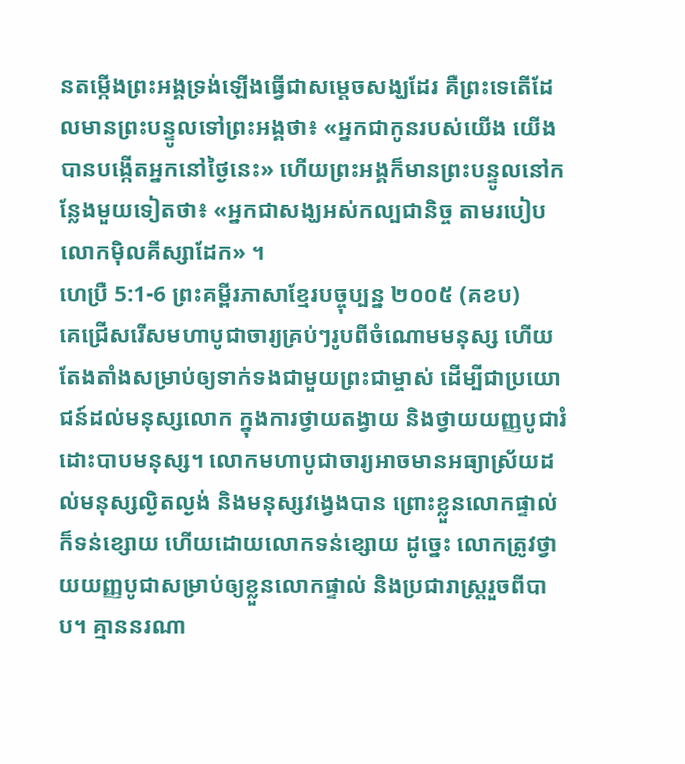នតម្កើងព្រះអង្គទ្រង់ឡើងធ្វើជាសម្តេចសង្ឃដែរ គឺព្រះទេតើដែលមានព្រះបន្ទូលទៅព្រះអង្គថា៖ «អ្នកជាកូនរបស់យើង យើងបានបង្កើតអ្នកនៅថ្ងៃនេះ» ហើយព្រះអង្គក៏មានព្រះបន្ទូលនៅកន្លែងមួយទៀតថា៖ «អ្នកជាសង្ឃអស់កល្បជានិច្ច តាមរបៀបលោកម៉ិលគីស្សាដែក» ។
ហេប្រឺ 5:1-6 ព្រះគម្ពីរភាសាខ្មែរបច្ចុប្បន្ន ២០០៥ (គខប)
គេជ្រើសរើសមហាបូជាចារ្យគ្រប់ៗរូបពីចំណោមមនុស្ស ហើយតែងតាំងសម្រាប់ឲ្យទាក់ទងជាមួយព្រះជាម្ចាស់ ដើម្បីជាប្រយោជន៍ដល់មនុស្សលោក ក្នុងការថ្វាយតង្វាយ និងថ្វាយយញ្ញបូជារំដោះបាបមនុស្ស។ លោកមហាបូជាចារ្យអាចមានអធ្យាស្រ័យដល់មនុស្សល្ងិតល្ងង់ និងមនុស្សវង្វេងបាន ព្រោះខ្លួនលោកផ្ទាល់ក៏ទន់ខ្សោយ ហើយដោយលោកទន់ខ្សោយ ដូច្នេះ លោកត្រូវថ្វាយយញ្ញបូជាសម្រាប់ឲ្យខ្លួនលោកផ្ទាល់ និងប្រជារាស្ត្ររួចពីបាប។ គ្មាននរណា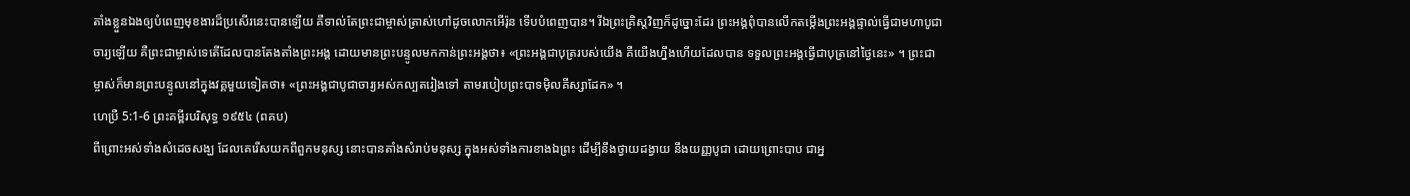តាំងខ្លួនឯងឲ្យបំពេញមុខងារដ៏ប្រសើរនេះបានឡើយ គឺទាល់តែព្រះជាម្ចាស់ត្រាស់ហៅដូចលោកអើរ៉ុន ទើបបំពេញបាន។ រីឯព្រះគ្រិស្តវិញក៏ដូច្នោះដែរ ព្រះអង្គពុំបានលើកតម្កើងព្រះអង្គផ្ទាល់ធ្វើជាមហាបូជាចារ្យឡើយ គឺព្រះជាម្ចាស់ទេតើដែលបានតែងតាំងព្រះអង្គ ដោយមានព្រះបន្ទូលមកកាន់ព្រះអង្គថា៖ «ព្រះអង្គជាបុត្ររបស់យើង គឺយើងហ្នឹងហើយដែលបាន ទទួលព្រះអង្គធ្វើជាបុត្រនៅថ្ងៃនេះ» ។ ព្រះជាម្ចាស់ក៏មានព្រះបន្ទូលនៅក្នុងវគ្គមួយទៀតថា៖ «ព្រះអង្គជាបូជាចារ្យអស់កល្បតរៀងទៅ តាមរបៀបព្រះបាទម៉ិលគីស្សាដែក» ។
ហេប្រឺ 5:1-6 ព្រះគម្ពីរបរិសុទ្ធ ១៩៥៤ (ពគប)
ពីព្រោះអស់ទាំងសំដេចសង្ឃ ដែលគេរើសយកពីពួកមនុស្ស នោះបានតាំងសំរាប់មនុស្ស ក្នុងអស់ទាំងការខាងឯព្រះ ដើម្បីនឹងថ្វាយដង្វាយ នឹងយញ្ញបូជា ដោយព្រោះបាប ជាអ្ន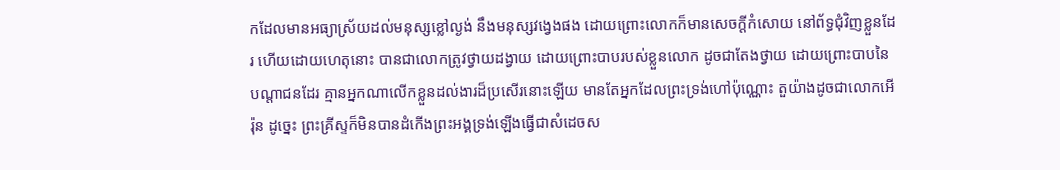កដែលមានអធ្យាស្រ័យដល់មនុស្សខ្លៅល្ងង់ នឹងមនុស្សវង្វេងផង ដោយព្រោះលោកក៏មានសេចក្ដីកំសោយ នៅព័ទ្ធជុំវិញខ្លួនដែរ ហើយដោយហេតុនោះ បានជាលោកត្រូវថ្វាយដង្វាយ ដោយព្រោះបាបរបស់ខ្លួនលោក ដូចជាតែងថ្វាយ ដោយព្រោះបាបនៃបណ្តាជនដែរ គ្មានអ្នកណាលើកខ្លួនដល់ងារដ៏ប្រសើរនោះឡើយ មានតែអ្នកដែលព្រះទ្រង់ហៅប៉ុណ្ណោះ តួយ៉ាងដូចជាលោកអើរ៉ុន ដូច្នេះ ព្រះគ្រីស្ទក៏មិនបានដំកើងព្រះអង្គទ្រង់ឡើងធ្វើជាសំដេចស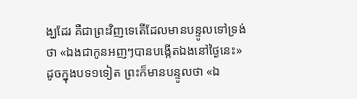ង្ឃដែរ គឺជាព្រះវិញទេតើដែលមានបន្ទូលទៅទ្រង់ថា «ឯងជាកូនអញៗបានបង្កើតឯងនៅថ្ងៃនេះ» ដូចក្នុងបទ១ទៀត ព្រះក៏មានបន្ទូលថា «ឯ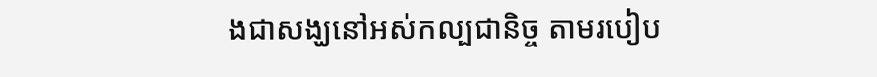ងជាសង្ឃនៅអស់កល្បជានិច្ច តាមរបៀប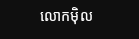លោកម៉ិល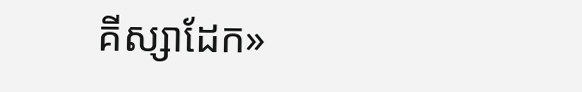គីស្សាដែក»